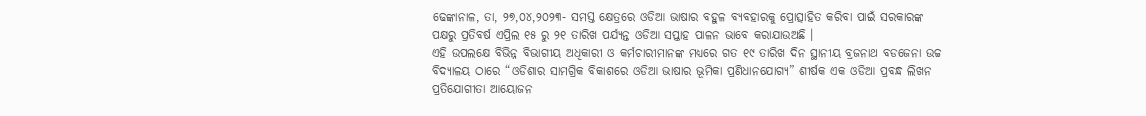ଢେଙ୍କାନାଳ, ତା, ୨୭,୦୪,୨୦୨୩- ସମସ୍ତ କ୍ଷେତ୍ରରେ ଓଡିଆ ଭାଷାର ବହୁଳ ବ୍ୟବହାରକୁ ପ୍ରୋତ୍ସାହିତ କରିବା ପାଇଁ ସରକାରଙ୍କ ପକ୍ଷରୁ ପ୍ରତିବର୍ଷ ଏପ୍ରିଲ ୧୫ ରୁ ୨୧ ତାରିଖ ପର୍ଯ୍ୟନ୍ତ ଓଡିଆ ସପ୍ତାହ ପାଳନ ଭାବେ କରାଯାଉଅଛି ।
ଏହି ଉପଲକ୍ଷେ ବିଭିନ୍ନ ବିଭାଗୀୟ ଅଧିକାରୀ ଓ କର୍ମଚାରୀମାନଙ୍କ ମଧ୍ୟରେ ଗତ ୧୯ ତାରିଖ ଦିନ ସ୍ଥାନୀୟ ବ୍ରଜନାଥ ବଡଜେନା ଉଚ୍ଚ ବିଦ୍ୟାଳୟ ଠାରେ “ଓଡିଶାର ସାମଗ୍ରିକ ବିକାଶରେ ଓଡିଆ ଭାଷାର ଭୂମିକା ପ୍ରଣିଧାନଯୋଗ୍ୟ” ଶୀର୍ଷକ ଏକ ଓଡିଆ ପ୍ରବନ୍ଧ ଲିଖନ ପ୍ରତିଯୋଗୀତା ଆୟୋଜନ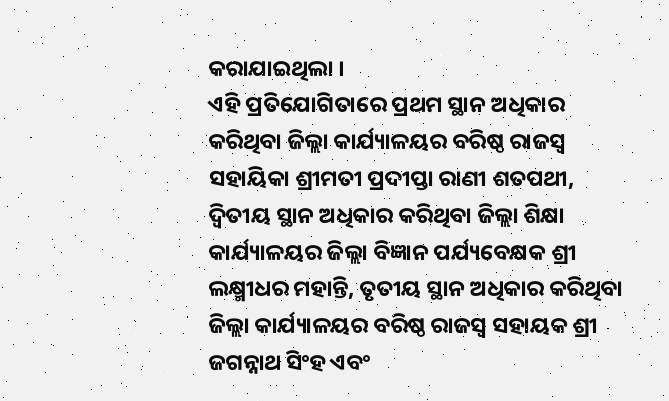କରାଯାଇଥିଲା ।
ଏହି ପ୍ରତିଯୋଗିତାରେ ପ୍ରଥମ ସ୍ଥାନ ଅଧିକାର କରିଥିବା ଜିଲ୍ଲା କାର୍ଯ୍ୟାଳୟର ବରିଷ୍ଠ ରାଜସ୍ଵ ସହାୟିକା ଶ୍ରୀମତୀ ପ୍ରଦୀପ୍ତା ରାଣୀ ଶତପଥୀ, ଦ୍ବିତୀୟ ସ୍ଥାନ ଅଧିକାର କରିଥିବା ଜିଲ୍ଲା ଶିକ୍ଷା କାର୍ଯ୍ୟାଳୟର ଜିଲ୍ଲା ବିଜ୍ଞାନ ପର୍ଯ୍ୟବେକ୍ଷକ ଶ୍ରୀ ଲକ୍ଷ୍ମୀଧର ମହାନ୍ତି, ତୃତୀୟ ସ୍ଥାନ ଅଧିକାର କରିଥିବା ଜିଲ୍ଲା କାର୍ଯ୍ୟାଳୟର ବରିଷ୍ଠ ରାଜସ୍ଵ ସହାୟକ ଶ୍ରୀ ଜଗନ୍ନାଥ ସିଂହ ଏବଂ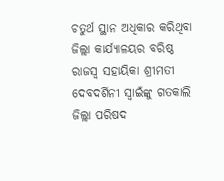ଚତୁର୍ଥ ସ୍ଥାନ ଅଧିକାର କରିଥିବା ଜିଲ୍ଲା କାର୍ଯ୍ୟାଳୟର ବରିଷ୍ଠ ରାଜସ୍ୱ ସହାୟିକା ଶ୍ରୀମତୀ ଦେବଦର୍ଶିନୀ ସ୍ଵାଇଁଙ୍କୁ ଗତକାଲି ଜିଲ୍ଲା ପରିଷଦ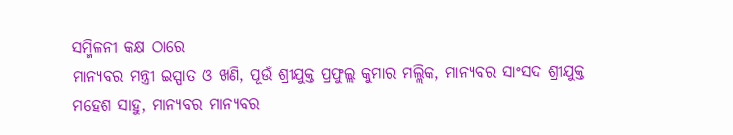ସମ୍ମିଳନୀ କକ୍ଷ ଠାରେ
ମାନ୍ୟବର ମନ୍ତ୍ରୀ ଇସ୍ପାତ ଓ ଖଣି, ପୂଉଁ ଶ୍ରୀଯୁକ୍ତ ପ୍ରଫୁଲ୍ଲ କୁମାର ମଲ୍ଲିକ, ମାନ୍ୟବର ସାଂସଦ ଶ୍ରୀଯୁକ୍ତ ମହେଶ ସାହୁ, ମାନ୍ୟବର ମାନ୍ୟବର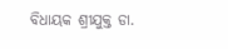ବିଧାୟକ ଶ୍ରୀଯୁକ୍ତ ଡା.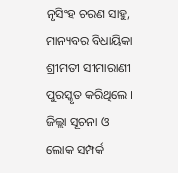ନୃସିଂହ ଚରଣ ସାହୁ, ମାନ୍ୟବର ବିଧାୟିକା ଶ୍ରୀମତୀ ସୀମାରାଣୀ ପୁରସ୍କୃତ କରିଥିଲେ । ଜିଲ୍ଲା ସୂଚନା ଓ ଲୋକ ସମ୍ପର୍କ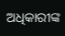ଅଧିକାରୀଙ୍କ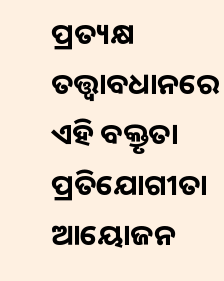ପ୍ରତ୍ୟକ୍ଷ ତତ୍ତ୍ୱାବଧାନରେ ଏହି ବକ୍ତୃତା ପ୍ରତିଯୋଗୀତା ଆୟୋଜନ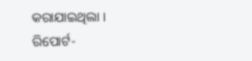କରାଯାଇଥିଲା ।
ରିପୋର୍ଟ-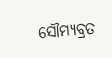ସୌମ୍ୟବ୍ରତ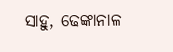ସାହୁ, ଢେଙ୍କାନାଳ